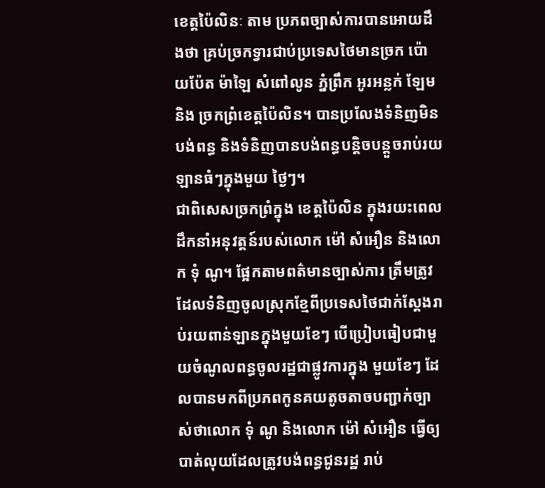ខេត្តប៉ៃលិនៈ តាម ប្រភពច្បាស់ការបានអោយដឹងថា គ្រប់ច្រកទ្វារជាប់ប្រទេសថៃមានច្រក ប៉ោយប៉ែត ម៉ាឡៃ សំពៅលូន ភ្នំព្រឹក អូរអន្លក់ ឡែម និង ច្រកព្រំខេត្តប៉ៃលិន។ បានប្រលែងទំនិញមិនបង់ពន្ធ និងទំនិញបានបង់ពន្ធបន្តិចបន្តួចរាប់រយឡានធំៗក្នុងមួយ ថ្ងៃៗ។
ជាពិសេសច្រកព្រំក្នុង ខេត្តប៉ៃលិន ក្នុងរយះពេលដឹកនាំអនុវត្តន៍របស់លោក ម៉ៅ សំអឿន និងលោក ទុំ ណូ។ ផ្អែកតាមពត៌មានច្បាស់ការ ត្រឹមត្រូវដែលទំនិញចូលស្រុកខ្មែពីប្រទេសថៃជាក់ស្តែងរាប់រយពាន់ឡានក្នុងមួយខែៗ បើប្រៀបធៀបជាមួយចំណូលពន្ធចូលរដ្ឋជាផ្លូវការក្នុង មួយខែៗ ដែលបានមកពីប្រភពកូនគយតូចតាចបញ្ជាក់ច្បាស់ថាលោក ទុំ ណូ និងលោក ម៉ៅ សំអឿន ធ្វើឲ្យបាត់លុយដែលត្រូវបង់ពន្ធជូនរដ្ឋ រាប់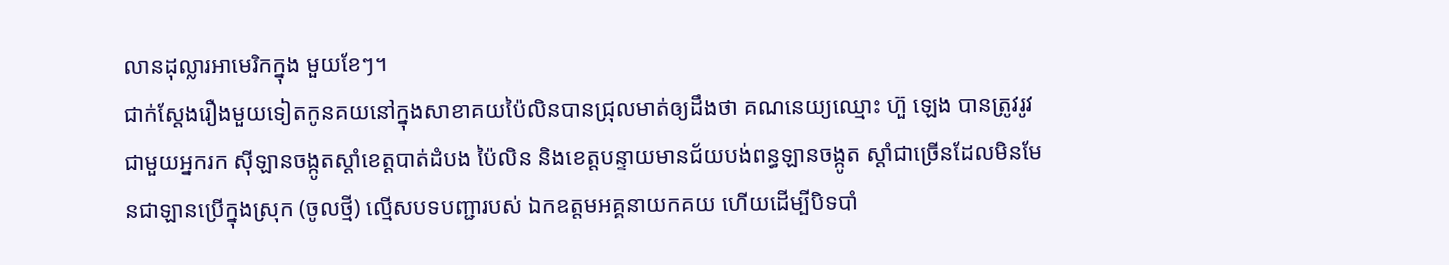លានដុល្លារអាមេរិកក្នុង មួយខែៗ។
ជាក់ស្តែងរឿងមួយទៀតកូនគយនៅក្នុងសាខាគយប៉ៃលិនបានជ្រុលមាត់ឲ្យដឹងថា គណនេយ្យឈ្មោះ ហ៊ួ ឡេង បានត្រូវរូវជាមួយអ្នករក ស៊ីឡានចង្កូតស្តាំខេត្តបាត់ដំបង ប៉ៃលិន និងខេត្តបន្ទាយមានជ័យបង់ពន្ធឡានចង្កូត ស្តាំជាច្រើនដែលមិនមែនជាឡានប្រើក្នុងស្រុក (ចូលថ្មី) ល្មើសបទបញ្ជារបស់ ឯកឧត្តមអគ្គនាយកគយ ហើយដើម្បីបិទបាំ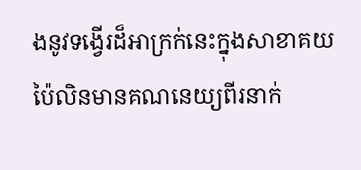ងនូវទង្វើរដ៏អាក្រក់នេះក្នុងសាខាគយប៉ៃលិនមានគណនេយ្យពីរនាក់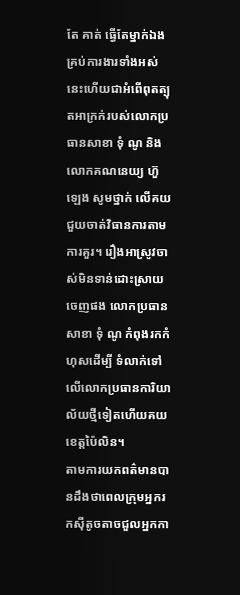តែ គាត់ ធ្វើតែម្នាក់ឯងគ្រប់ការងារទាំងអស់នេះហើយជាអំពើពុតត្បុតអាក្រក់របស់លោកប្រធានសាខា ទុំ ណូ និងលោកគណនេយ្យ ហ៊ួ ឡេង សូមថ្នាក់ លើគយជួយចាត់វិធានការតាមការគួរ។ រឿងអាស្រូវចាស់មិនទាន់ដោះស្រាយចេញផង លោកប្រធានសាខា ទុំ ណូ កំពុងរកកំហុសដើម្បី ទំលាក់ទៅលើលោកប្រធានការិយាល័យថ្មីទៀតហើយគយខេត្តប៉ៃលិន។
តាមការយកពត៌មានបានដឹងថាពេលក្រុមអ្នករកស៊ីតូចតាចជួលអ្នកកា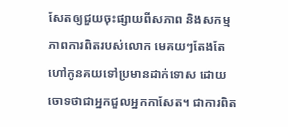សែតឲ្យជួយចុះផ្សាយពីសភាព និងសកម្មភាពការពិតរបស់លោក មេគយៗតែងតែហៅកូនគយទៅប្រមានដាក់ទោស ដោយចោទថាជាអ្នកជួលអ្នកកាសែត។ ជាការពិត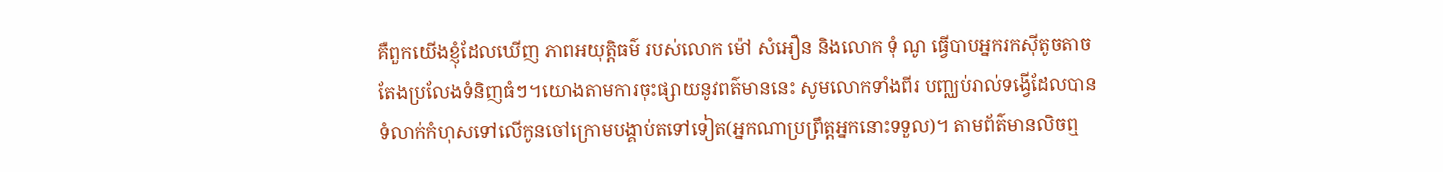គឺពួកយើងខ្ញុំដែលឃើញ ភាពអយុត្តិធម៌ របស់លោក ម៉ៅ សំអឿន និងលោក ទុំ ណូ ធ្វើបាបអ្នករកស៊ីតូចតាច តែងប្រលែងទំនិញធំៗ។យោងតាមការចុះផ្សាយនូវពត៌មាននេះ សូមលោកទាំងពីរ បញ្ឈប់រាល់ទង្វើដែលបានទំលាក់កំហុសទៅលើកូនចៅក្រោមបង្គាប់តទៅទៀត(អ្នកណាប្រព្រឹត្តអ្នកនោះទទួល)។ តាមព័ត៌មានលិចឮ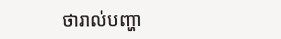ថារាល់បញ្ហា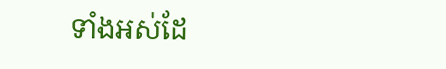ទាំងអស់ដែ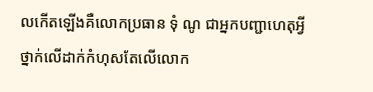លកើតឡើងគឺលោកប្រធាន ទុំ ណូ ជាអ្នកបញ្ជាហេតុអ្វីថ្នាក់លើដាក់កំហុសតែលើលោក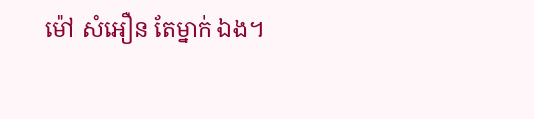ម៉ៅ សំអឿន តែម្នាក់ ឯង។